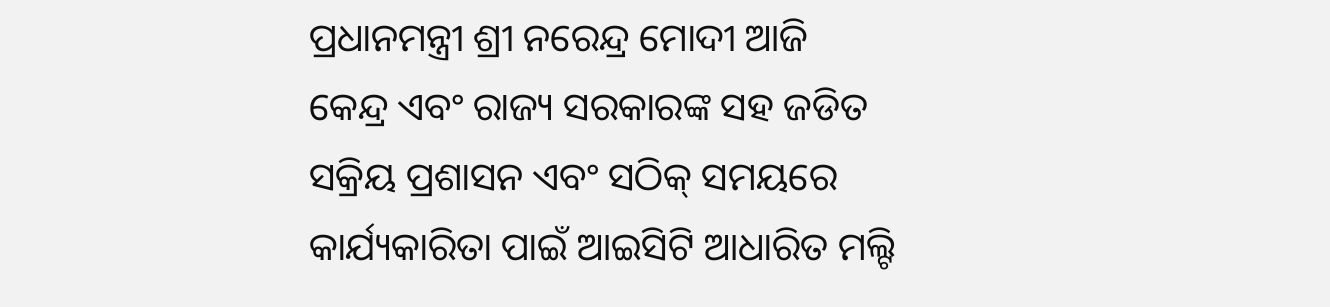ପ୍ରଧାନମନ୍ତ୍ରୀ ଶ୍ରୀ ନରେନ୍ଦ୍ର ମୋଦୀ ଆଜି କେନ୍ଦ୍ର ଏବଂ ରାଜ୍ୟ ସରକାରଙ୍କ ସହ ଜଡିତ ସକ୍ରିୟ ପ୍ରଶାସନ ଏବଂ ସଠିକ୍ ସମୟରେ କାର୍ଯ୍ୟକାରିତା ପାଇଁ ଆଇସିଟି ଆଧାରିତ ମଲ୍ଟି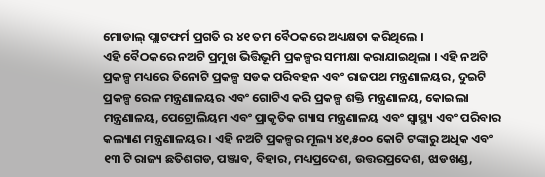ମୋଡାଲ୍ ପ୍ଲାଟଫର୍ମ ପ୍ରଗତି ର ୪୧ ତମ ବୈଠକରେ ଅଧ୍ୟକ୍ଷତା କରିଥିଲେ ।
ଏହି ବୈଠକରେ ନଅଟି ପ୍ରମୁଖ ଭିତ୍ତିଭୂମି ପ୍ରକଳ୍ପର ସମୀକ୍ଷା କରାଯାଇଥିଲା । ଏହି ନଅଟି ପ୍ରକଳ୍ପ ମଧ୍ୟରେ ତିନୋଟି ପ୍ରକଳ୍ପ ସଡକ ପରିବହନ ଏବଂ ରାଜପଥ ମନ୍ତ୍ରଣାଳୟର, ଦୁଇଟି ପ୍ରକଳ୍ପ ରେଳ ମନ୍ତ୍ରଣାଳୟର ଏବଂ ଗୋଟିଏ କରି ପ୍ରକଳ୍ପ ଶକ୍ତି ମନ୍ତ୍ରଣାଳୟ, କୋଇଲା ମନ୍ତ୍ରଣାଳୟ, ପେଟ୍ରୋଲିୟମ ଏବଂ ପ୍ରାକୃତିକ ଗ୍ୟାସ ମନ୍ତ୍ରଣାଳୟ ଏବଂ ସ୍ୱାସ୍ଥ୍ୟ ଏବଂ ପରିବାର କଲ୍ୟାଣ ମନ୍ତ୍ରଣାଳୟର । ଏହି ନଅଟି ପ୍ରକଳ୍ପର ମୂଲ୍ୟ ୪୧,୫୦୦ କୋଟି ଟଙ୍କାରୁ ଅଧିକ ଏବଂ ୧୩ ଟି ରାଜ୍ୟ ଛତିଶଗଡ, ପଞ୍ଜାବ, ବିହାର, ମଧ୍ୟପ୍ରଦେଶ, ଉତ୍ତରପ୍ରଦେଶ, ଝାଡଖଣ୍ଡ,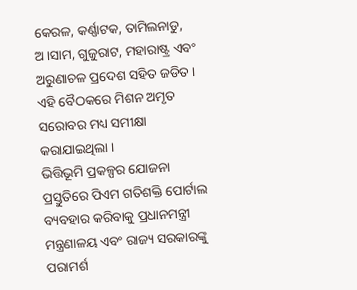କେରଳ, କର୍ଣ୍ଣାଟକ, ତାମିଲନାଡୁ, ଅ।ସାମ, ଗୁଜୁରାଟ, ମହାରାଷ୍ଟ୍ର ଏବଂ ଅରୁଣାଚଳ ପ୍ରଦେଶ ସହିତ ଜଡିତ । ଏହି ବୈଠକରେ ମିଶନ ଅମୃତ ସରୋବର ମଧ୍ୟ ସମୀକ୍ଷା କରାଯାଇଥିଲା ।
ଭିତ୍ତିଭୂମି ପ୍ରକଳ୍ପର ଯୋଜନା ପ୍ରସ୍ତୁତିରେ ପିଏମ ଗତିଶକ୍ତି ପୋର୍ଟାଲ ବ୍ୟବହାର କରିବାକୁ ପ୍ରଧାନମନ୍ତ୍ରୀ ମନ୍ତ୍ରଣାଳୟ ଏବଂ ରାଜ୍ୟ ସରକାରଙ୍କୁ ପରାମର୍ଶ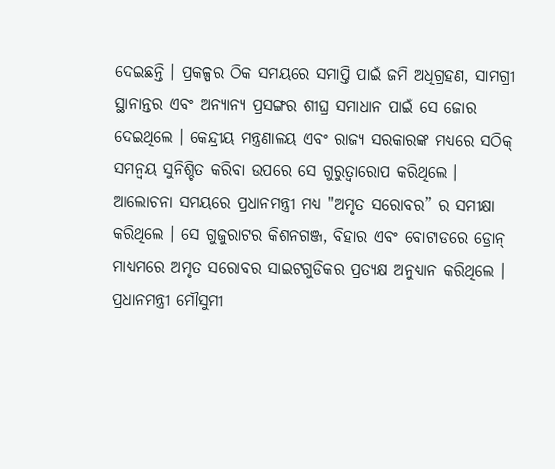ଦେଇଛନ୍ତି । ପ୍ରକଳ୍ପର ଠିକ ସମୟରେ ସମାପ୍ତି ପାଇଁ ଜମି ଅଧିଗ୍ରହଣ, ସାମଗ୍ରୀ ସ୍ଥାନାନ୍ତର ଏବଂ ଅନ୍ୟାନ୍ୟ ପ୍ରସଙ୍ଗର ଶୀଘ୍ର ସମାଧାନ ପାଇଁ ସେ ଜୋର ଦେଇଥିଲେ । କେନ୍ଦ୍ରୀୟ ମନ୍ତ୍ରଣାଳୟ ଏବଂ ରାଜ୍ୟ ସରକାରଙ୍କ ମଧ୍ୟରେ ସଠିକ୍ ସମନ୍ୱୟ ସୁନିଶ୍ଚିତ କରିବା ଉପରେ ସେ ଗୁରୁତ୍ୱାରୋପ କରିଥିଲେ ।
ଆଲୋଚନା ସମୟରେ ପ୍ରଧାନମନ୍ତ୍ରୀ ମଧ୍ୟ "ଅମୃତ ସରୋବର” ର ସମୀକ୍ଷା କରିଥିଲେ । ସେ ଗୁଜୁରାଟର କିଶନଗଞ୍ଜ, ବିହାର ଏବଂ ବୋଟାଡରେ ଡ୍ରୋନ୍ ମାଧ୍ୟମରେ ଅମୃତ ସରୋବର ସାଇଟଗୁଡିକର ପ୍ରତ୍ୟକ୍ଷ ଅନୁଧ୍ୟାନ କରିଥିଲେ । ପ୍ରଧାନମନ୍ତ୍ରୀ ମୌସୁମୀ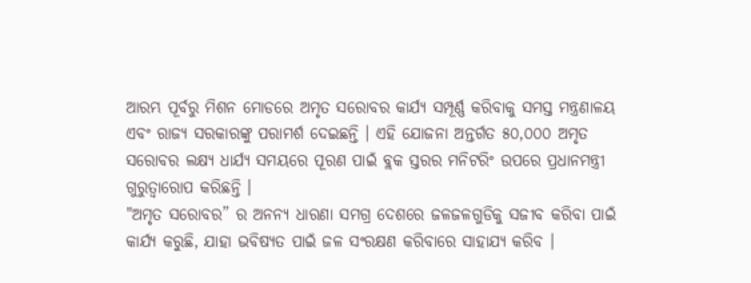ଆରମ୍ଭ ପୂର୍ବରୁ ମିଶନ ମୋଡରେ ଅମୃତ ସରୋବର କାର୍ଯ୍ୟ ସମ୍ପୂର୍ଣ୍ଣ କରିବାକୁ ସମସ୍ତ ମନ୍ତ୍ରଣାଳୟ ଏବଂ ରାଜ୍ୟ ସରକାରଙ୍କୁ ପରାମର୍ଶ ଦେଇଛନ୍ତି । ଏହି ଯୋଜନା ଅନ୍ତର୍ଗତ ୫୦,୦୦୦ ଅମୃତ ସରୋବର ଲକ୍ଷ୍ୟ ଧାର୍ଯ୍ୟ ସମୟରେ ପୂରଣ ପାଇଁ ବ୍ଲକ ସ୍ତରର ମନିଟରିଂ ଉପରେ ପ୍ରଧାନମନ୍ତ୍ରୀ ଗୁରୁତ୍ୱାରୋପ କରିଛନ୍ତି ।
"ଅମୃତ ସରୋବର” ର ଅନନ୍ୟ ଧାରଣା ସମଗ୍ର ଦେଶରେ ଜଳଜଳଗୁଡିକୁ ସଜୀବ କରିବା ପାଇଁ କାର୍ଯ୍ୟ କରୁଛି, ଯାହା ଭବିଷ୍ୟତ ପାଇଁ ଜଳ ସଂରକ୍ଷଣ କରିବାରେ ସାହାଯ୍ୟ କରିବ ।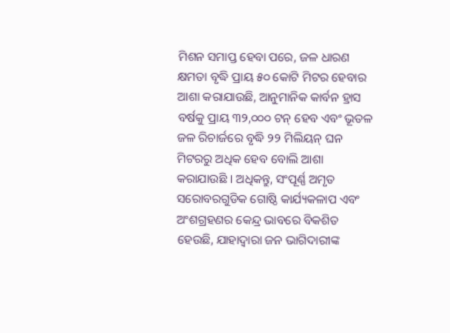ମିଶନ ସମାପ୍ତ ହେବା ପରେ, ଜଳ ଧାରଣ କ୍ଷମତା ବୃଦ୍ଧି ପ୍ରାୟ ୫୦ କୋଟି ମିଟର ହେବାର ଆଶା କରାଯାଉଛି, ଆନୁମାନିକ କାର୍ବନ ହ୍ରାସ ବର୍ଷକୁ ପ୍ରାୟ ୩୨,୦୦୦ ଟନ୍ ହେବ ଏବଂ ଭୂତଳ ଜଳ ରିଚାର୍ଜରେ ବୃଦ୍ଧି ୨୨ ମିଲିୟନ୍ ଘନ ମିଟରରୁ ଅଧିକ ହେବ ବୋଲି ଆଶା କରାଯାଉଛି । ଅଧିକନ୍ତୁ, ସଂପୂର୍ଣ୍ଣ ଅମୃତ ସରୋବରଗୁଡିକ ଗୋଷ୍ଠି କାର୍ଯ୍ୟକଳାପ ଏବଂ ଅଂଶଗ୍ରହଣର କେନ୍ଦ୍ର ଭାବରେ ବିକଶିତ ହେଉଛି, ଯାହାଦ୍ୱାରା ଜନ ଭାଗିଦାରୀଙ୍କ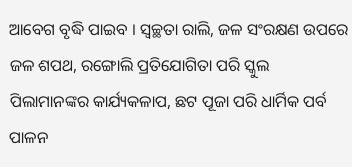ଆବେଗ ବୃଦ୍ଧି ପାଇବ । ସ୍ୱଚ୍ଛତା ରାଲି, ଜଳ ସଂରକ୍ଷଣ ଉପରେ ଜଳ ଶପଥ, ରଙ୍ଗୋଲି ପ୍ରତିଯୋଗିତା ପରି ସ୍କୁଲ ପିଲାମାନଙ୍କର କାର୍ଯ୍ୟକଳାପ, ଛଟ ପୂଜା ପରି ଧାର୍ମିକ ପର୍ବ ପାଳନ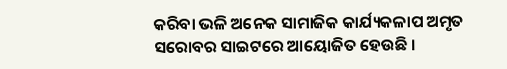କରିବା ଭଳି ଅନେକ ସାମାଜିକ କାର୍ଯ୍ୟକଳାପ ଅମୃତ ସରୋବର ସାଇଟରେ ଆୟୋଜିତ ହେଉଛି ।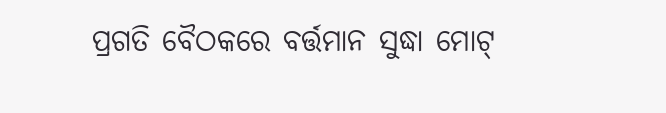ପ୍ରଗତି ବୈଠକରେ ବର୍ତ୍ତମାନ ସୁଦ୍ଧା ମୋଟ୍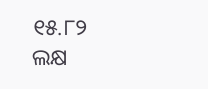୧୫.୮୨ ଲକ୍ଷ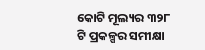କୋଟି ମୂଲ୍ୟର ୩୨୮ ଟି ପ୍ରକଳ୍ପର ସମୀକ୍ଷା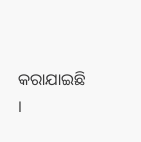କରାଯାଇଛି ।